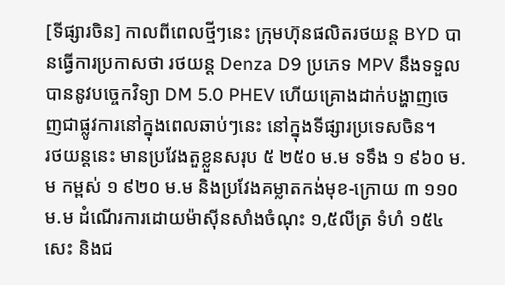[ទីផ្សារចិន] កាលពីពេលថ្មីៗនេះ ក្រុមហ៊ុនផលិតរថយន្ត BYD បានធ្វើការប្រកាសថា រថយន្ត Denza D9 ប្រភេទ MPV នឹងទទួលបាននូវបច្ចេកវិទ្យា DM 5.0 PHEV ហើយគ្រោងដាក់បង្ហាញចេញជាផ្លូវការនៅក្នុងពេលឆាប់ៗនេះ នៅក្នុងទីផ្សារប្រទេសចិន។
រថយន្តនេះ មានប្រវែងតួខ្លួនសរុប ៥ ២៥០ ម.ម ទទឹង ១ ៩៦០ ម.ម កម្ពស់ ១ ៩២០ ម.ម និងប្រវែងគម្លាតកង់មុខ-ក្រោយ ៣ ១១០ ម.ម ដំណើរការដោយម៉ាសុីនសាំងចំណុះ ១,៥លីត្រ ទំហំ ១៥៤ សេះ និងជ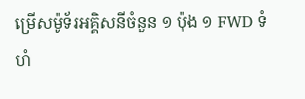ម្រើសម៉ូទ័រអគ្គិសនីចំនួន ១ ប៉ុង ១ FWD ទំហំ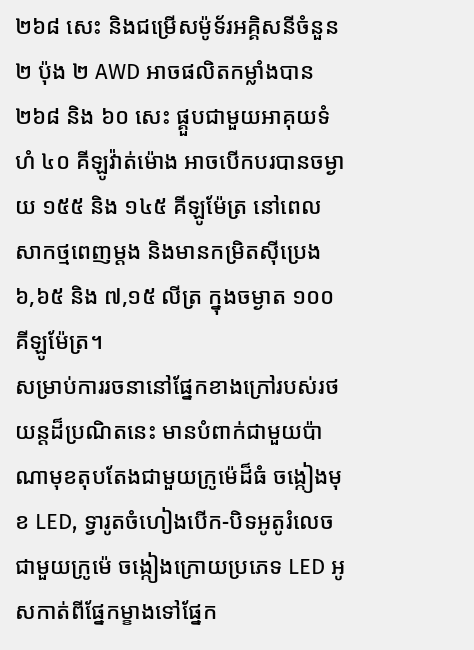២៦៨ សេះ និងជម្រើសម៉ូទ័រអគ្គិសនីចំនួន ២ ប៉ុង ២ AWD អាចផលិតកម្លាំងបាន ២៦៨ និង ៦០ សេះ ផ្គួបជាមួយអាគុយទំហំ ៤០ គីឡូវ៉ាត់ម៉ោង អាចបើកបរបានចម្ងាយ ១៥៥ និង ១៤៥ គីឡូម៉ែត្រ នៅពេលសាកថ្មពេញម្តង និងមានកម្រិតសុីប្រេង ៦,៦៥ និង ៧,១៥ លីត្រ ក្នុងចម្ងាត ១០០គីឡូម៉ែត្រ។
សម្រាប់ការរចនានៅផ្នែកខាងក្រៅរបស់រថយន្តដ៏ប្រណិតនេះ មានបំពាក់ជាមួយប៉ាណាមុខតុបតែងជាមួយក្រូម៉េដ៏ធំ ចង្កៀងមុខ LED, ទ្វារូតចំហៀងបើក-បិទអូតូរំលេចជាមួយក្រូម៉េ ចង្កៀងក្រោយប្រភេទ LED អូសកាត់ពីផ្នែកម្ខាងទៅផ្នែក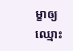ម្ខាឲ្យឈ្មោះ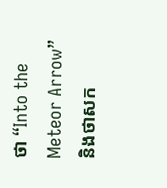ថា “Into the Meteor Arrow” និងថាសក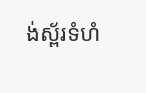ង់ស្ព័រទំហំ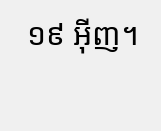១៩ អ៊ីញ។